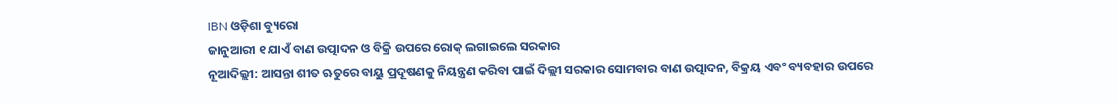IBN ଓଡ଼ିଶା ବ୍ୟୁରୋ
ଜାନୁଆରୀ ୧ ଯାଏଁ ବାଣ ଉତ୍ପାଦନ ଓ ବିକ୍ରି ଉପରେ ରୋକ୍ ଲଗାଇଲେ ସରକାର
ନୂଆଦିଲ୍ଲୀ: ଆସନ୍ତା ଶୀତ ଋତୁରେ ବାୟୁ ପ୍ରଦୂଷଣକୁ ନିୟନ୍ତ୍ରଣ କରିବା ପାଇଁ ଦିଲ୍ଲୀ ସରକାର ସୋମବାର ବାଣ ଉତ୍ପାଦନ, ବିକ୍ରୟ ଏବଂ ବ୍ୟବହାର ଉପରେ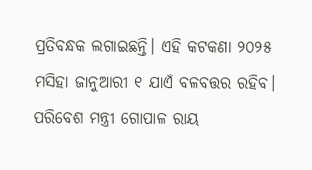ପ୍ରତିବନ୍ଧକ ଲଗାଇଛନ୍ତି। ଏହି କଟକଣା ୨୦୨୫ ମସିହା ଜାନୁଆରୀ ୧ ଯାଏଁ ବଳବତ୍ତର ରହିବ।
ପରିବେଶ ମନ୍ତ୍ରୀ ଗୋପାଳ ରାୟ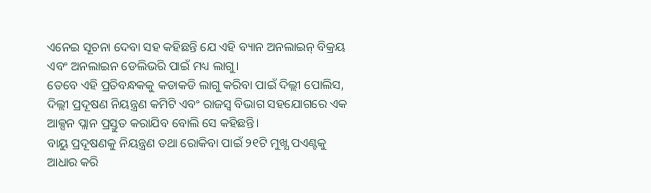ଏନେଇ ସୂଚନା ଦେବା ସହ କହିଛନ୍ତି ଯେ ଏହି ବ୍ୟାନ ଅନଲାଇନ୍ ବିକ୍ରୟ ଏବଂ ଅନଲାଇନ ଡେଲିଭରି ପାଇଁ ମଧ୍ୟ ଲାଗୁ।
ତେବେ ଏହି ପ୍ରତିବନ୍ଧକକୁ କଡାକଡି ଲାଗୁ କରିବା ପାଇଁ ଦିଲ୍ଲୀ ପୋଲିସ, ଦିଲ୍ଲୀ ପ୍ରଦୂଷଣ ନିୟନ୍ତ୍ରଣ କମିଟି ଏବଂ ରାଜସ୍ୱ ବିଭାଗ ସହଯୋଗରେ ଏକ ଆକ୍ସନ ପ୍ଲାନ ପ୍ରସ୍ତୁତ କରାଯିବ ବୋଲି ସେ କହିଛନ୍ତି।
ବାୟୁ ପ୍ରଦୂଷଣକୁ ନିୟନ୍ତ୍ରଣ ତଥା ରୋକିବା ପାଇଁ ୨୧ଟି ମୁଖ୍ଯ ପଏଣ୍ଟକୁ ଆଧାର କରି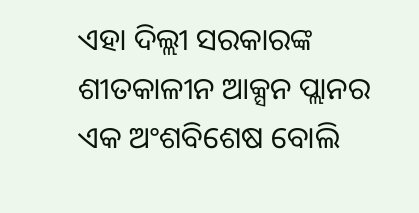ଏହା ଦିଲ୍ଲୀ ସରକାରଙ୍କ ଶୀତକାଳୀନ ଆକ୍ସନ ପ୍ଲାନର ଏକ ଅଂଶବିଶେଷ ବୋଲି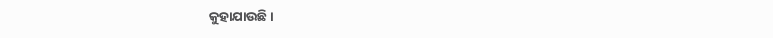କୁହାଯାଉଛି।